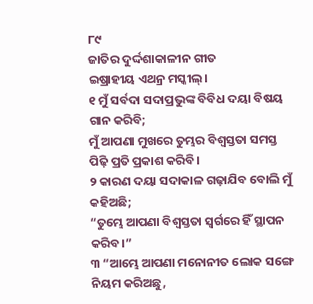୮୯
ଜାତିର ଦୁର୍ଦ୍ଦଶାକାଳୀନ ଗୀତ
ଇଷ୍ରାହୀୟ ଏଥନ୍ର ମସ୍କୀଲ୍।
୧ ମୁଁ ସର୍ବଦା ସଦାପ୍ରଭୁଙ୍କ ବିବିଧ ଦୟା ବିଷୟ ଗାନ କରିବି;
ମୁଁ ଆପଣା ମୁଖରେ ତୁମ୍ଭର ବିଶ୍ୱସ୍ତତା ସମସ୍ତ ପିଢ଼ି ପ୍ରତି ପ୍ରକାଶ କରିବି।
୨ କାରଣ ଦୟା ସଦାକାଳ ଗଢ଼ାଯିବ ବୋଲି ମୁଁ କହିଅଛି;
“ତୁମ୍ଭେ ଆପଣା ବିଶ୍ୱସ୍ତତା ସ୍ୱର୍ଗରେ ହିଁ ସ୍ଥାପନ କରିବ।”
୩ “ଆମ୍ଭେ ଆପଣା ମନୋନୀତ ଲୋକ ସଙ୍ଗେ ନିୟମ କରିଅଛୁ,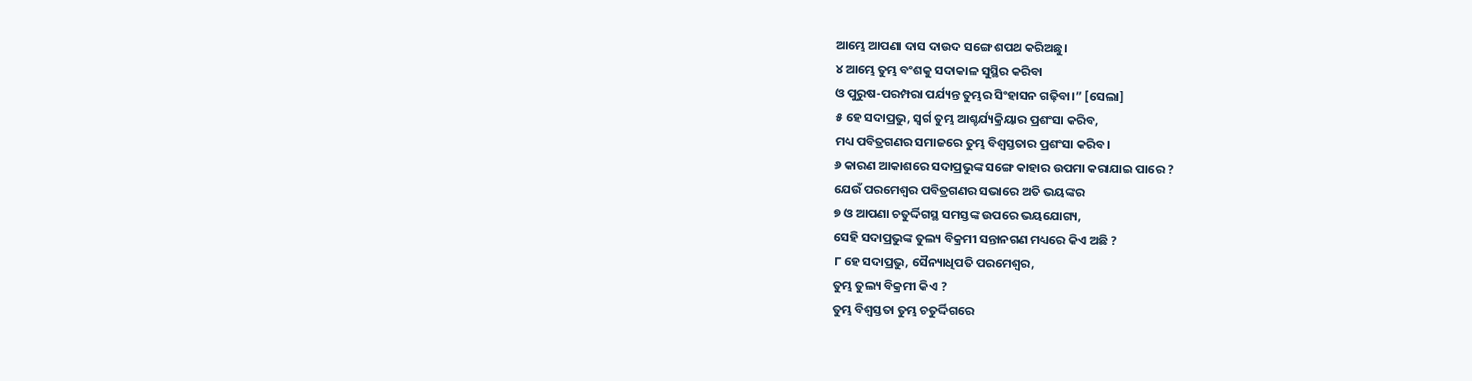ଆମ୍ଭେ ଆପଣା ଦାସ ଦାଉଦ ସଙ୍ଗେ ଶପଥ କରିଅଛୁ।
୪ ଆମ୍ଭେ ତୁମ୍ଭ ବଂଶକୁ ସଦାକାଳ ସୁସ୍ଥିର କରିବା
ଓ ପୁରୁଷ-ପରମ୍ପରା ପର୍ଯ୍ୟନ୍ତ ତୁମ୍ଭର ସିଂହାସନ ଗଢ଼ିବା।” [ସେଲା]
୫ ହେ ସଦାପ୍ରଭୁ, ସ୍ୱର୍ଗ ତୁମ୍ଭ ଆଶ୍ଚର୍ଯ୍ୟକ୍ରିୟାର ପ୍ରଶଂସା କରିବ,
ମଧ୍ୟ ପବିତ୍ରଗଣର ସମାଜରେ ତୁମ୍ଭ ବିଶ୍ୱସ୍ତତାର ପ୍ରଶଂସା କରିବ।
୬ କାରଣ ଆକାଶରେ ସଦାପ୍ରଭୁଙ୍କ ସଙ୍ଗେ କାହାର ଉପମା କରାଯାଇ ପାରେ ?
ଯେଉଁ ପରମେଶ୍ୱର ପବିତ୍ରଗଣର ସଭାରେ ଅତି ଭୟଙ୍କର
୭ ଓ ଆପଣା ଚତୁର୍ଦ୍ଦିଗସ୍ଥ ସମସ୍ତଙ୍କ ଉପରେ ଭୟଯୋଗ୍ୟ,
ସେହି ସଦାପ୍ରଭୁଙ୍କ ତୁଲ୍ୟ ବିକ୍ରମୀ ସନ୍ତାନଗଣ ମଧ୍ୟରେ କିଏ ଅଛି ?
୮ ହେ ସଦାପ୍ରଭୁ, ସୈନ୍ୟାଧିପତି ପରମେଶ୍ୱର,
ତୁମ୍ଭ ତୁଲ୍ୟ ବିକ୍ରମୀ କିଏ ?
ତୁମ୍ଭ ବିଶ୍ୱସ୍ତତା ତୁମ୍ଭ ଚତୁର୍ଦ୍ଦିଗରେ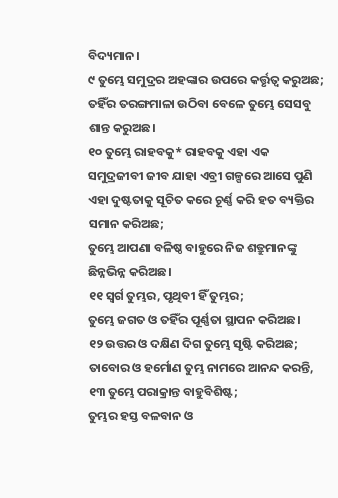ବିଦ୍ୟମାନ।
୯ ତୁମ୍ଭେ ସମୁଦ୍ରର ଅହଙ୍କାର ଉପରେ କର୍ତ୍ତୃତ୍ୱ କରୁଅଛ;
ତହିଁର ତରଙ୍ଗମାଳା ଉଠିବା ବେଳେ ତୁମ୍ଭେ ସେସବୁ ଶାନ୍ତ କରୁଅଛ।
୧୦ ତୁମ୍ଭେ ରାହବକୁ* ରାହବକୁ ଏହା ଏକ ସମୁଦ୍ରଜୀବୀ ଜୀବ ଯାହା ଏବ୍ରୀ ଗଳ୍ପରେ ଆସେ ପୁଣି ଏହା ଦୁଷ୍ଟତାକୁ ସୂଚିତ କରେ ଚୂର୍ଣ୍ଣ କରି ହତ ବ୍ୟକ୍ତିର ସମାନ କରିଅଛ;
ତୁମ୍ଭେ ଆପଣା ବଳିଷ୍ଠ ବାହୁରେ ନିଜ ଶତ୍ରୁମାନଙ୍କୁ ଛିନ୍ନଭିନ୍ନ କରିଅଛ।
୧୧ ସ୍ୱର୍ଗ ତୁମ୍ଭର, ପୃଥିବୀ ହିଁ ତୁମ୍ଭର;
ତୁମ୍ଭେ ଜଗତ ଓ ତହିଁର ପୂର୍ଣ୍ଣତା ସ୍ଥାପନ କରିଅଛ।
୧୨ ଉତ୍ତର ଓ ଦକ୍ଷିଣ ଦିଗ ତୁମ୍ଭେ ସୃଷ୍ଟି କରିଅଛ;
ତାବୋର ଓ ହର୍ମୋଣ ତୁମ୍ଭ ନାମରେ ଆନନ୍ଦ କରନ୍ତି,
୧୩ ତୁମ୍ଭେ ପରାକ୍ରାନ୍ତ ବାହୁବିଶିଷ୍ଟ;
ତୁମ୍ଭର ହସ୍ତ ବଳବାନ ଓ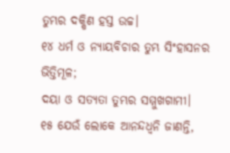ତୁମ୍ଭର ଦକ୍ଷିଣ ହସ୍ତ ଉଚ୍ଚ।
୧୪ ଧର୍ମ ଓ ନ୍ୟାୟବିଚାର ତୁମ୍ଭ ସିଂହାସନର ଭିତ୍ତିମୂଳ;
ଦୟା ଓ ସତ୍ୟତା ତୁମ୍ଭର ସମ୍ମୁଖଗାମୀ।
୧୫ ଯେଉଁ ଲୋକେ ଆନନ୍ଦଧ୍ୱନି ଜାଣନ୍ତି,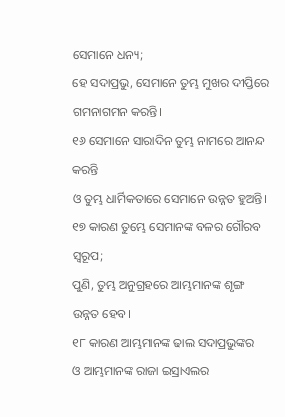ସେମାନେ ଧନ୍ୟ;
ହେ ସଦାପ୍ରଭୁ, ସେମାନେ ତୁମ୍ଭ ମୁଖର ଦୀପ୍ତିରେ ଗମନାଗମନ କରନ୍ତି।
୧୬ ସେମାନେ ସାରାଦିନ ତୁମ୍ଭ ନାମରେ ଆନନ୍ଦ କରନ୍ତି
ଓ ତୁମ୍ଭ ଧାର୍ମିକତାରେ ସେମାନେ ଉନ୍ନତ ହୁଅନ୍ତି।
୧୭ କାରଣ ତୁମ୍ଭେ ସେମାନଙ୍କ ବଳର ଗୌରବ ସ୍ୱରୂପ;
ପୁଣି, ତୁମ୍ଭ ଅନୁଗ୍ରହରେ ଆମ୍ଭମାନଙ୍କ ଶୃଙ୍ଗ ଉନ୍ନତ ହେବ।
୧୮ କାରଣ ଆମ୍ଭମାନଙ୍କ ଢାଲ ସଦାପ୍ରଭୁଙ୍କର
ଓ ଆମ୍ଭମାନଙ୍କ ରାଜା ଇସ୍ରାଏଲର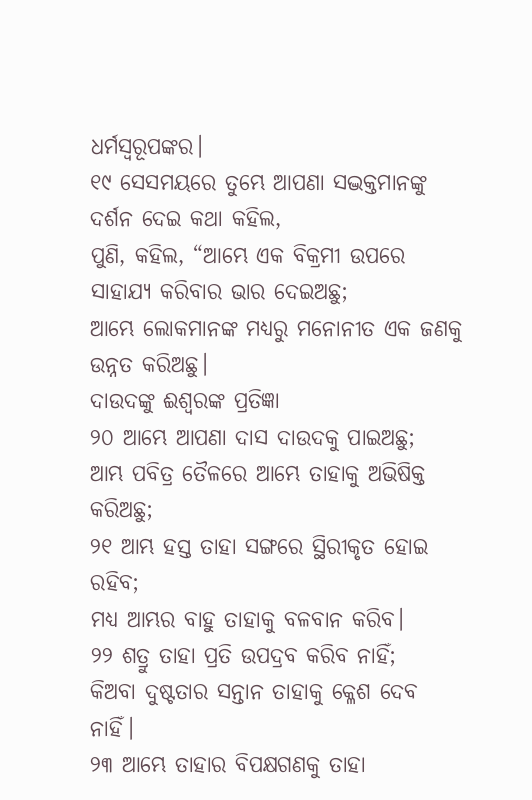ଧର୍ମସ୍ୱରୂପଙ୍କର।
୧୯ ସେସମୟରେ ତୁମ୍ଭେ ଆପଣା ସଦ୍ଭକ୍ତମାନଙ୍କୁ ଦର୍ଶନ ଦେଇ କଥା କହିଲ,
ପୁଣି, କହିଲ, “ଆମ୍ଭେ ଏକ ବିକ୍ରମୀ ଉପରେ ସାହାଯ୍ୟ କରିବାର ଭାର ଦେଇଅଛୁ;
ଆମ୍ଭେ ଲୋକମାନଙ୍କ ମଧ୍ୟରୁ ମନୋନୀତ ଏକ ଜଣକୁ ଉନ୍ନତ କରିଅଛୁ।
ଦାଉଦଙ୍କୁ ଈଶ୍ୱରଙ୍କ ପ୍ରତିଜ୍ଞା
୨୦ ଆମ୍ଭେ ଆପଣା ଦାସ ଦାଉଦକୁ ପାଇଅଛୁ;
ଆମ୍ଭ ପବିତ୍ର ତୈଳରେ ଆମ୍ଭେ ତାହାକୁ ଅଭିଷିକ୍ତ କରିଅଛୁ;
୨୧ ଆମ୍ଭ ହସ୍ତ ତାହା ସଙ୍ଗରେ ସ୍ଥିରୀକୃତ ହୋଇ ରହିବ;
ମଧ୍ୟ ଆମ୍ଭର ବାହୁ ତାହାକୁ ବଳବାନ କରିବ।
୨୨ ଶତ୍ରୁ ତାହା ପ୍ରତି ଉପଦ୍ରବ କରିବ ନାହିଁ;
କିଅବା ଦୁଷ୍ଟତାର ସନ୍ତାନ ତାହାକୁ କ୍ଳେଶ ଦେବ ନାହିଁ।
୨୩ ଆମ୍ଭେ ତାହାର ବିପକ୍ଷଗଣକୁ ତାହା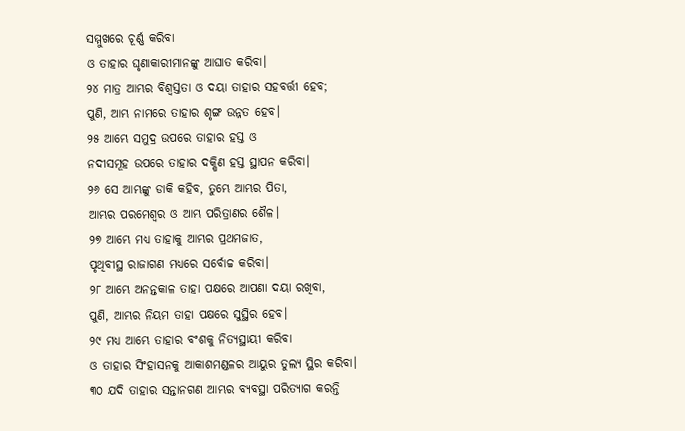ସମ୍ମୁଖରେ ଚୂର୍ଣ୍ଣ କରିବା
ଓ ତାହାର ଘୃଣାକାରୀମାନଙ୍କୁ ଆଘାତ କରିବା।
୨୪ ମାତ୍ର ଆମ୍ଭର ବିଶ୍ୱସ୍ତତା ଓ ଦୟା ତାହାର ସହବର୍ତ୍ତୀ ହେବ;
ପୁଣି, ଆମ୍ଭ ନାମରେ ତାହାର ଶୃଙ୍ଗ ଉନ୍ନତ ହେବ।
୨୫ ଆମ୍ଭେ ସମୁଦ୍ର ଉପରେ ତାହାର ହସ୍ତ ଓ
ନଦୀସମୂହ ଉପରେ ତାହାର ଦକ୍ଷିଣ ହସ୍ତ ସ୍ଥାପନ କରିବା।
୨୬ ସେ ଆମ୍ଭଙ୍କୁ ଡାକି କହିବ, ତୁମ୍ଭେ ଆମ୍ଭର ପିତା,
ଆମ୍ଭର ପରମେଶ୍ୱର ଓ ଆମ୍ଭ ପରିତ୍ରାଣର ଶୈଳ।
୨୭ ଆମ୍ଭେ ମଧ୍ୟ ତାହାକୁ ଆମ୍ଭର ପ୍ରଥମଜାତ,
ପୃଥିବୀସ୍ଥ ରାଜାଗଣ ମଧ୍ୟରେ ସର୍ବୋଚ୍ଚ କରିବା।
୨୮ ଆମ୍ଭେ ଅନନ୍ତକାଳ ତାହା ପକ୍ଷରେ ଆପଣା ଦୟା ରଖିବା,
ପୁଣି, ଆମ୍ଭର ନିୟମ ତାହା ପକ୍ଷରେ ସୁସ୍ଥିର ହେବ।
୨୯ ମଧ୍ୟ ଆମ୍ଭେ ତାହାର ବଂଶକୁ ନିତ୍ୟସ୍ଥାୟୀ କରିବା
ଓ ତାହାର ସିଂହାସନକୁ ଆକାଶମଣ୍ଡଳର ଆୟୁର ତୁଲ୍ୟ ସ୍ଥିର କରିବା।
୩୦ ଯଦି ତାହାର ସନ୍ତାନଗଣ ଆମ୍ଭର ବ୍ୟବସ୍ଥା ପରିତ୍ୟାଗ କରନ୍ତି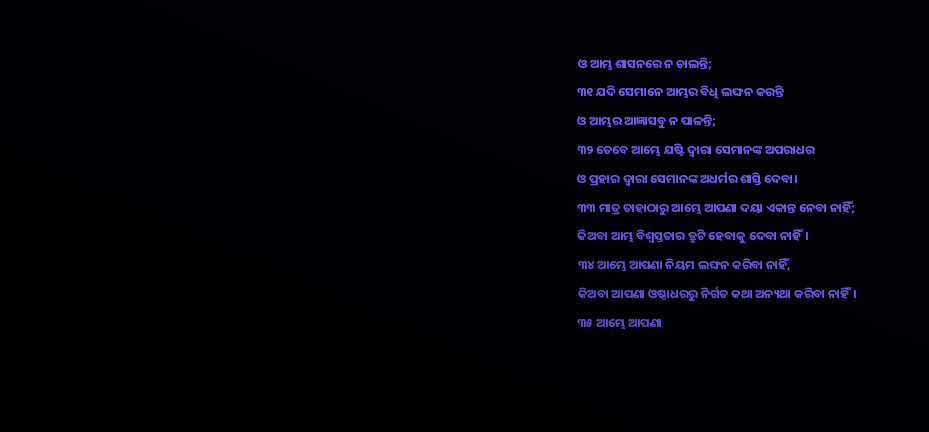ଓ ଆମ୍ଭ ଶାସନରେ ନ ଚାଲନ୍ତି;
୩୧ ଯଦି ସେମାନେ ଆମ୍ଭର ବିଧି ଲଙ୍ଘନ କରନ୍ତି
ଓ ଆମ୍ଭର ଆଜ୍ଞାସବୁ ନ ପାଳନ୍ତି;
୩୨ ତେବେ ଆମ୍ଭେ ଯଷ୍ଟି ଦ୍ୱାରା ସେମାନଙ୍କ ଅପରାଧର
ଓ ପ୍ରହାର ଦ୍ୱାରା ସେମାନଙ୍କ ଅଧର୍ମର ଶାସ୍ତି ଦେବା।
୩୩ ମାତ୍ର ତାହାଠାରୁ ଆମ୍ଭେ ଆପଣା ଦୟା ଏକାନ୍ତ ନେବା ନାହିଁ;
କିଅବା ଆମ୍ଭ ବିଶ୍ୱସ୍ତତାର ତ୍ରୁଟି ହେବାକୁ ଦେବା ନାହିଁ।
୩୪ ଆମ୍ଭେ ଆପଣା ନିୟମ ଲଙ୍ଘନ କରିବା ନାହିଁ,
କିଅବା ଆପଣା ଓଷ୍ଠାଧରରୁ ନିର୍ଗତ କଥା ଅନ୍ୟଥା କରିବା ନାହିଁ।
୩୫ ଆମ୍ଭେ ଆପଣା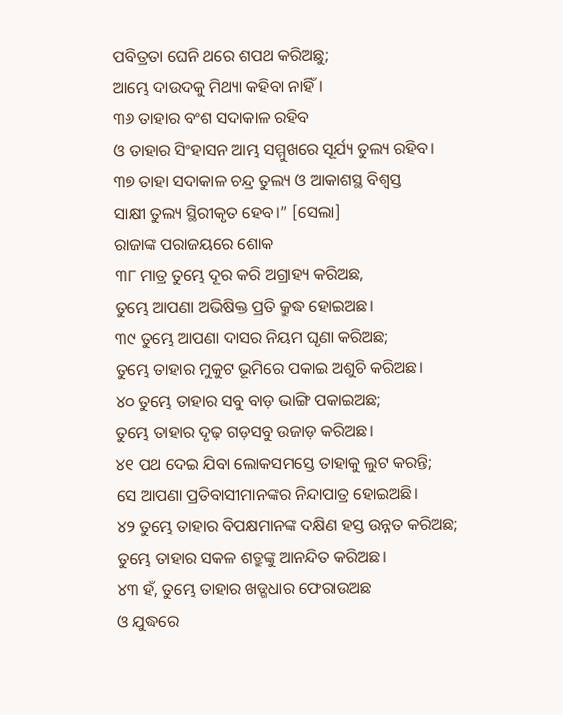ପବିତ୍ରତା ଘେନି ଥରେ ଶପଥ କରିଅଛୁ;
ଆମ୍ଭେ ଦାଉଦକୁ ମିଥ୍ୟା କହିବା ନାହିଁ।
୩୬ ତାହାର ବଂଶ ସଦାକାଳ ରହିବ
ଓ ତାହାର ସିଂହାସନ ଆମ୍ଭ ସମ୍ମୁଖରେ ସୂର୍ଯ୍ୟ ତୁଲ୍ୟ ରହିବ।
୩୭ ତାହା ସଦାକାଳ ଚନ୍ଦ୍ର ତୁଲ୍ୟ ଓ ଆକାଶସ୍ଥ ବିଶ୍ୱସ୍ତ
ସାକ୍ଷୀ ତୁଲ୍ୟ ସ୍ଥିରୀକୃତ ହେବ।” [ସେଲା]
ରାଜାଙ୍କ ପରାଜୟରେ ଶୋକ
୩୮ ମାତ୍ର ତୁମ୍ଭେ ଦୂର କରି ଅଗ୍ରାହ୍ୟ କରିଅଛ,
ତୁମ୍ଭେ ଆପଣା ଅଭିଷିକ୍ତ ପ୍ରତି କ୍ରୁଦ୍ଧ ହୋଇଅଛ।
୩୯ ତୁମ୍ଭେ ଆପଣା ଦାସର ନିୟମ ଘୃଣା କରିଅଛ;
ତୁମ୍ଭେ ତାହାର ମୁକୁଟ ଭୂମିରେ ପକାଇ ଅଶୁଚି କରିଅଛ।
୪୦ ତୁମ୍ଭେ ତାହାର ସବୁ ବାଡ଼ ଭାଙ୍ଗି ପକାଇଅଛ;
ତୁମ୍ଭେ ତାହାର ଦୃଢ଼ ଗଡ଼ସବୁ ଉଜାଡ଼ କରିଅଛ।
୪୧ ପଥ ଦେଇ ଯିବା ଲୋକସମସ୍ତେ ତାହାକୁ ଲୁଟ କରନ୍ତି;
ସେ ଆପଣା ପ୍ରତିବାସୀମାନଙ୍କର ନିନ୍ଦାପାତ୍ର ହୋଇଅଛି।
୪୨ ତୁମ୍ଭେ ତାହାର ବିପକ୍ଷମାନଙ୍କ ଦକ୍ଷିଣ ହସ୍ତ ଉନ୍ନତ କରିଅଛ;
ତୁମ୍ଭେ ତାହାର ସକଳ ଶତ୍ରୁଙ୍କୁ ଆନନ୍ଦିତ କରିଅଛ।
୪୩ ହଁ, ତୁମ୍ଭେ ତାହାର ଖଡ୍ଗଧାର ଫେରାଉଅଛ
ଓ ଯୁଦ୍ଧରେ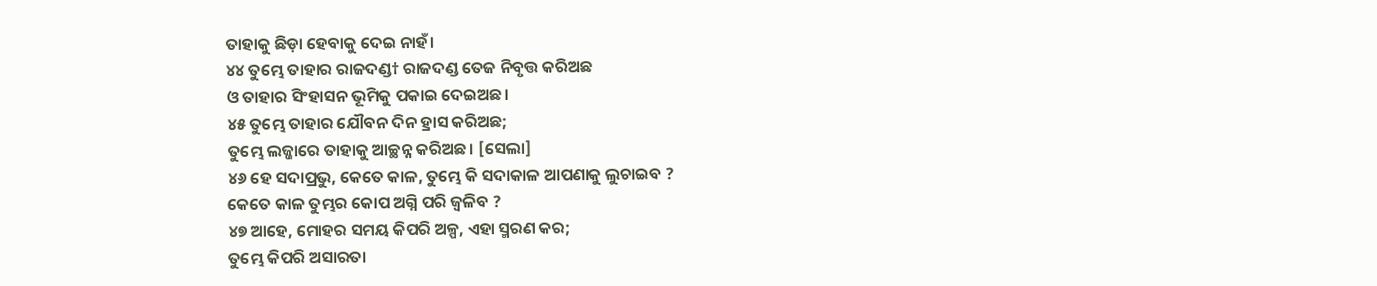ତାହାକୁ ଛିଡ଼ା ହେବାକୁ ଦେଇ ନାହଁ।
୪୪ ତୁମ୍ଭେ ତାହାର ରାଜଦଣ୍ଡ† ରାଜଦଣ୍ଡ ତେଜ ନିବୃତ୍ତ କରିଅଛ
ଓ ତାହାର ସିଂହାସନ ଭୂମିକୁ ପକାଇ ଦେଇଅଛ।
୪୫ ତୁମ୍ଭେ ତାହାର ଯୌବନ ଦିନ ହ୍ରାସ କରିଅଛ;
ତୁମ୍ଭେ ଲଜ୍ଜାରେ ତାହାକୁ ଆଚ୍ଛନ୍ନ କରିଅଛ। [ସେଲା]
୪୬ ହେ ସଦାପ୍ରଭୁ, କେତେ କାଳ, ତୁମ୍ଭେ କି ସଦାକାଳ ଆପଣାକୁ ଲୁଚାଇବ ?
କେତେ କାଳ ତୁମ୍ଭର କୋପ ଅଗ୍ନି ପରି ଜ୍ୱଳିବ ?
୪୭ ଆହେ, ମୋହର ସମୟ କିପରି ଅଳ୍ପ, ଏହା ସ୍ମରଣ କର;
ତୁମ୍ଭେ କିପରି ଅସାରତା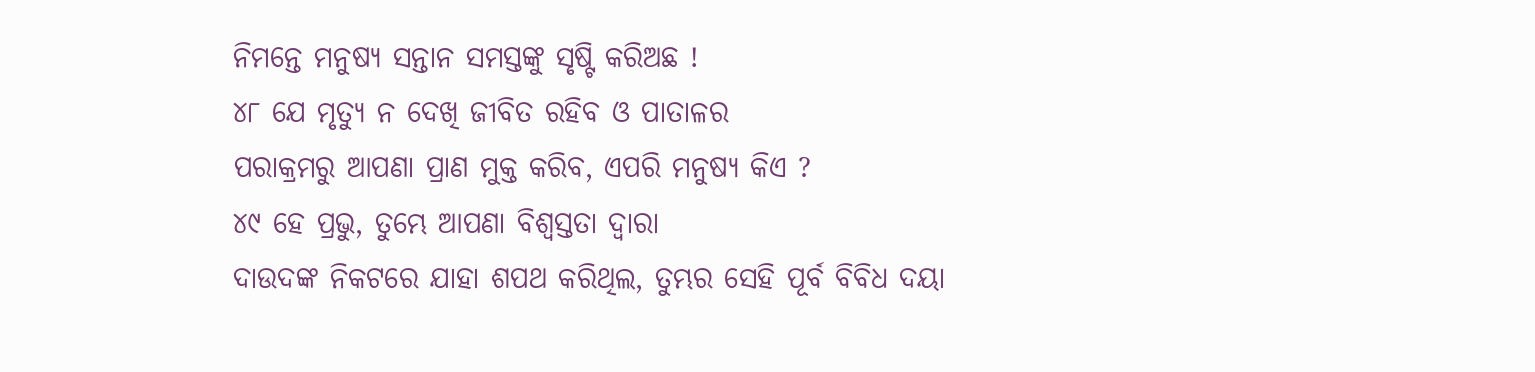ନିମନ୍ତେ ମନୁଷ୍ୟ ସନ୍ତାନ ସମସ୍ତଙ୍କୁ ସୃଷ୍ଟି କରିଅଛ !
୪୮ ଯେ ମୃତ୍ୟୁ ନ ଦେଖି ଜୀବିତ ରହିବ ଓ ପାତାଳର
ପରାକ୍ରମରୁ ଆପଣା ପ୍ରାଣ ମୁକ୍ତ କରିବ, ଏପରି ମନୁଷ୍ୟ କିଏ ?
୪୯ ହେ ପ୍ରଭୁ, ତୁମ୍ଭେ ଆପଣା ବିଶ୍ୱସ୍ତତା ଦ୍ୱାରା
ଦାଉଦଙ୍କ ନିକଟରେ ଯାହା ଶପଥ କରିଥିଲ, ତୁମ୍ଭର ସେହି ପୂର୍ବ ବିବିଧ ଦୟା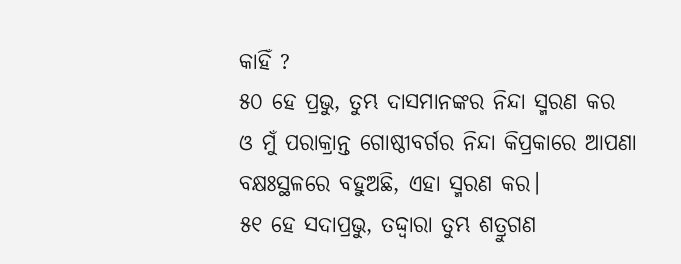କାହିଁ ?
୫୦ ହେ ପ୍ରଭୁ, ତୁମ୍ଭ ଦାସମାନଙ୍କର ନିନ୍ଦା ସ୍ମରଣ କର
ଓ ମୁଁ ପରାକ୍ରାନ୍ତ ଗୋଷ୍ଠୀବର୍ଗର ନିନ୍ଦା କିପ୍ରକାରେ ଆପଣା ବକ୍ଷଃସ୍ଥଳରେ ବହୁଅଛି, ଏହା ସ୍ମରଣ କର।
୫୧ ହେ ସଦାପ୍ରଭୁ, ତଦ୍ଦ୍ୱାରା ତୁମ୍ଭ ଶତ୍ରୁଗଣ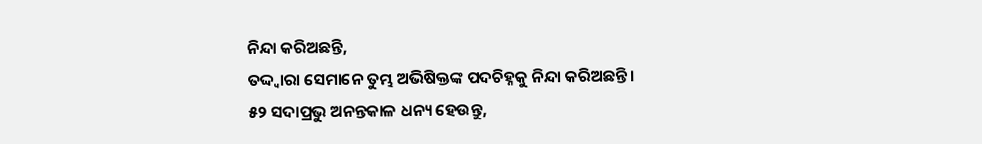ନିନ୍ଦା କରିଅଛନ୍ତି,
ତଦ୍ଦ୍ୱାରା ସେମାନେ ତୁମ୍ଭ ଅଭିଷିକ୍ତଙ୍କ ପଦଚିହ୍ନକୁ ନିନ୍ଦା କରିଅଛନ୍ତି।
୫୨ ସଦାପ୍ରଭୁ ଅନନ୍ତକାଳ ଧନ୍ୟ ହେଉନ୍ତୁ,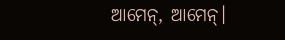ଆମେନ୍, ଆମେନ୍।